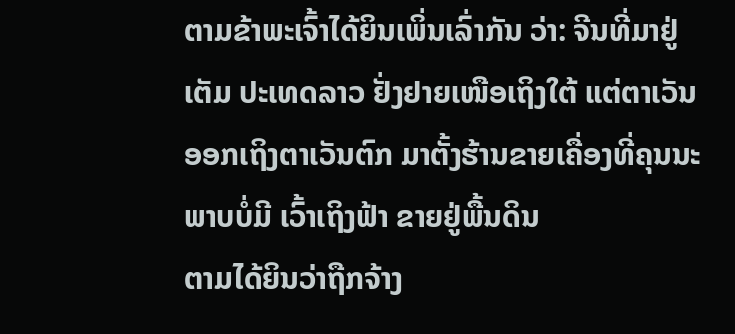ຕາມຂ້າພະເຈົ້າໄດ້ຍິນເພິ່ນເລົ່າກັນ ວ່າ: ຈີນທີ່ມາຢູ່ເຕັມ ປະເທດລາວ ຢັ່ງຢາຍເໜືອເຖິງໃຕ້ ແຕ່ຕາເວັນອອກເຖິງຕາເວັນຕົກ ມາຕັ້ງຮ້ານຂາຍເຄື່ອງທີ່ຄຸນນະພາບບໍ່ມີ ເວົ້າເຖິງຟ້າ ຂາຍຢູ່ພື້ນດິນ
ຕາມໄດ້ຍິນວ່າຖືກຈ້າງ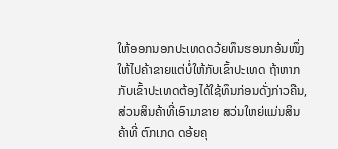ໃຫ້ອອກນອກປະເທດດວ້ຍທຶນຮອນກອ້ນໜຶ່ງ ໃຫ້ໄປຄ້າຂາຍແຕ່ບໍ່ໃຫ້ກັບເຂົ້າປະເທດ ຖ້າຫາກກັບເຂົ້າປະເທດຕ້ອງໄດ້ໃຊ້ທຶນກ່ອນດັ່ງກ່າວຄືນ, ສ່ວນສິນຄ້າທີ່ເອົາມາຂາຍ ສວ່ນໃຫຍ່ແມ່ນສິນຄ້າທີ່ ຕົກເກດ ດອ້ຍຄຸ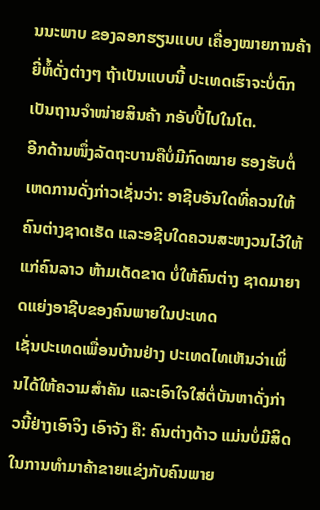ນນະພາບ ຂອງລອກຮຽນແບບ ເຄື່ອງໝາຍການຄ້າຍີ່ຫໍ້ດັ່ງຕ່າງໆ ຖ້າເປັນແບບນີ້ ປະເທດເຮົາຈະບໍ່ຕົກເປັນຖານຈຳໜ່າຍສິນຄ້າ ກອັບປີ້ໄປໃນໂຕ.
ອີກດ້ານໜຶ່ງລັດຖະບານຄືບໍ່ມີກົດໝາຍ ຮອງຮັບຕໍ່ເຫດການດັ່ງກ່າວເຊັ່ນວ່າ: ອາຊີບອັນໃດທີ່ຄວນໃຫ້ຄົນຕ່າງຊາດເຮັດ ແລະອຊີບໃດຄວນສະຫງວນໄວ້ໃຫ້ແກ່ຄົນລາວ ຫ້າມເດັດຂາດ ບໍ່ໃຫ້ຄົນຕ່າງ ຊາດມາຍາດແຍ່ງອາຊີບຂອງຄົນພາຍໃນປະເທດ
ເຊັ່ນປະເທດເພື່ອນບ້ານຢ່າງ ປະເທດໄທເຫັນວ່າເພິ່ນໄດ້ໃຫ້ຄວາມສຳຄັນ ແລະເອົາໃຈໃສ່ຕໍ່ບັນຫາດັ່ງກ່າວນີ້ຢ່າງເອົາຈິງ ເອົາຈັງ ຄື: ຄົນຕ່າງດ້າວ ແມ່ນບໍ່ມີສິດໃນການທຳມາຄ້າຂາຍແຂ່ງກັບຄົນພາຍ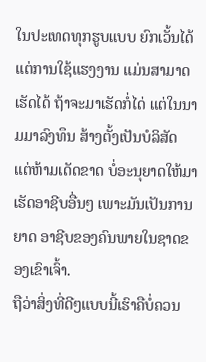ໃນປະເທດທຸກຮູບແບບ ຍົກເວັ້ນໄດ້ແຕ່ການໃຊ້ແຮງງານ ແມ່ນສາມາດເຮັດໄດ້ ຖ້າຈະມາເຮັດກໍ່ໄດ່ ແຕ່ໃນນາມມາລົງທຶນ ສ້າງຕັ້ງເປັນບໍລິສັດ ແຕ່ຫ້າມເດັດຂາດ ບໍ່ອະນຸຍາດໃຫ້ມາເຮັດອາຊີບອື່ນໆ ເພາະມັນເປັນການຍາດ ອາຊີບຂອງຄົນພາຍໃນຊາດຂອງເຂົາເຈົ້າ.
ຖືວ່າສິ່ງທີ່ດີໆແບບນີ້ເຮົາຄືບໍ່ຄວນ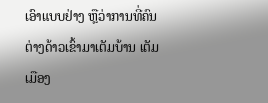ເອົາແບບຢ່າງ ຫຼືວ່າການທີ່ຄົນຕ່າງດ້າວເຂົ້າມາເຕັມບ້ານ ເຕັມເມືອງ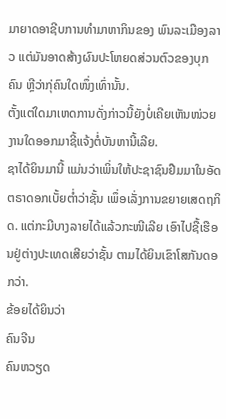ມາຍາດອາຊີບການທຳມາຫາກິນຂອງ ພົນລະເມືອງລາວ ແຕ່ມັນອາດສ້າງຜົນປະໂຫຍດສ່ວນຕົວຂອງບຸກຄົນ ຫຼີວ່າກຸ່ຄົນໃດໜຶ່ງເທົ່ານັ້ນ.
ຕັ້ງແຕ່ໃດມາເຫດການດັ່ງກ່າວນີ້ຍັງບໍ່ເຄີຍເຫັນໜ່ວຍງານໃດອອກມາຊີ້ແຈ້ງຕໍ່ບັນຫານີ້ເລີຍ.
ຊາໄດ້ຍິນມານີ້ ແມ່ນວ່າເພິ່ນໃຫ້ປະຊາຊົນຢືມມາໃນອັດຕຣາດອກເບັ້ຍຕໍ່າວ່າຊັ້ນ ເພຶ່ອເລັ່ງການຂຍາຍເສດຖກິດ. ແຕ່ກະມີບາງລາຍໄດ້ແລ້ວກະໜີເລີຍ ເອົາໄປຊື້ເຮືອນຢູ່ຕ່າງປະເທດເສີຍວ່າຊັ້ນ ຕາມໄດ້ຍິນເຂົາໂສກັນດອກວ່າ.
ຂ້ອຍໄດ້ຍິນວ່າ
ຄົນຈີນ
ຄົນຫວຽດ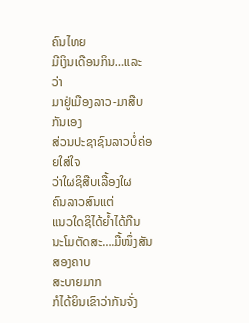ຄົນໄທຍ
ມີເງິນເດືອນກິນ…ແລະວ່າ
ມາຢູ່ເມືອງລາວ-ມາສືບກັນເອງ
ສ່ວນປະຊາຊົນລາວບໍ່ຄ່ອຍໃສ່ໃຈ
ວ່າໃຜຊິສືບເລື້ອງໃຜ
ຄົນລາວສົນແຕ່
ແນວໃດຊິໄດ້ຍ້ຳໄດ້ກືນ
ນະໂມຕັດສະ….ມື້ໜຶ່ງສັນສອງຄາບ
ສະບາຍມາກ
ກໍໄດ້ຍິນເຂົາວ່າກັນຈັ່ງ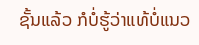ຊັ້ນແລ້ວ ກໍບໍ່ຮູ້ວ່າແທ້ບໍ່ແນວ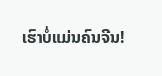ເຮົາບໍ່ແມ່ນຄົນຈີນ!